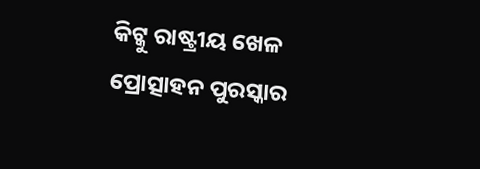କିଟ୍କୁ ରାଷ୍ଟ୍ରୀୟ ଖେଳ ପ୍ରୋତ୍ସାହନ ପୁରସ୍କାର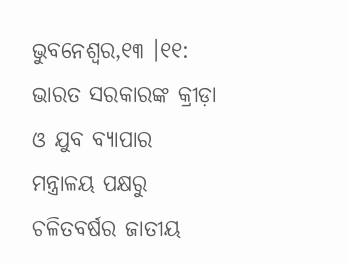ଭୁବନେଶ୍ୱର,୧୩ ।୧୧: ଭାରତ ସରକାରଙ୍କ କ୍ରୀଡ଼ା ଓ ଯୁବ ବ୍ୟାପାର ମନ୍ତ୍ରାଳୟ ପକ୍ଷରୁ ଚଳିତବର୍ଷର ଜାତୀୟ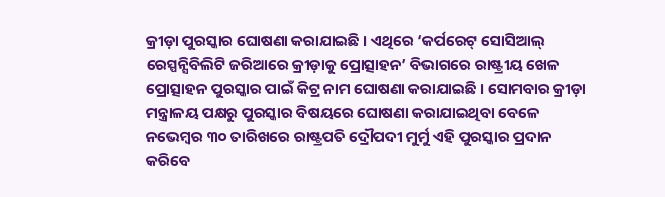କ୍ରୀଡ଼ା ପୁରସ୍କାର ଘୋଷଣା କରାଯାଇଛି । ଏଥିରେ ‘କର୍ପରେଟ୍ ସୋସିଆଲ୍ ରେସ୍ପନ୍ସିବିଲିଟି ଜରିଆରେ କ୍ରୀଡ଼ାକୁ ପ୍ରୋତ୍ସାହନ’ ବିଭାଗରେ ରାଷ୍ଟ୍ରୀୟ ଖେଳ ପ୍ରୋତ୍ସାହନ ପୁରସ୍କାର ପାଇଁ କିଟ୍ର ନାମ ଘୋଷଣା କରାଯାଇଛି । ସୋମବାର କ୍ରୀଡ଼ା ମନ୍ତ୍ରାଳୟ ପକ୍ଷରୁ ପୁରସ୍କାର ବିଷୟରେ ଘୋଷଣା କରାଯାଇଥିବା ବେଳେ ନଭେମ୍ବର ୩୦ ତାରିଖରେ ରାଷ୍ଟ୍ରପତି ଦ୍ରୌପଦୀ ମୁର୍ମୁ ଏହି ପୁରସ୍କାର ପ୍ରଦାନ କରିବେ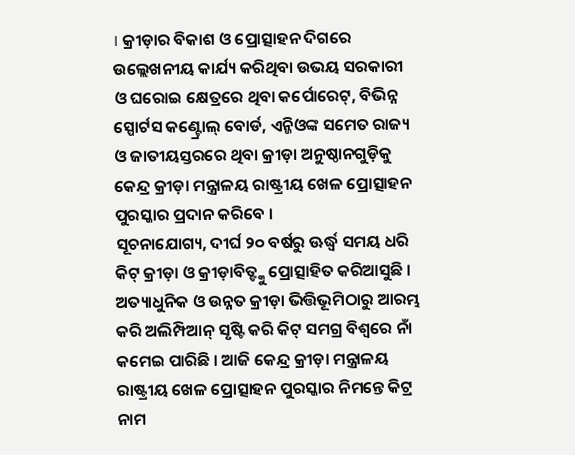। କ୍ରୀଡ଼ାର ବିକାଶ ଓ ପ୍ରୋତ୍ସାହନ ଦିଗରେ ଉଲ୍ଲେଖନୀୟ କାର୍ଯ୍ୟ କରିଥିବା ଉଭୟ ସରକାରୀ ଓ ଘରୋଇ କ୍ଷେତ୍ରରେ ଥିବା କର୍ପୋରେଟ୍, ବିଭିନ୍ନ ସ୍ପୋର୍ଟସ କଣ୍ଟ୍ରୋଲ୍ ବୋର୍ଡ, ଏନ୍ଜିଓଙ୍କ ସମେତ ରାଜ୍ୟ ଓ ଜାତୀୟସ୍ତରରେ ଥିବା କ୍ରୀଡ଼ା ଅନୁଷ୍ଠାନଗୁଡ଼ିକୁ କେନ୍ଦ୍ର କ୍ରୀଡ଼ା ମନ୍ତ୍ରାଳୟ ରାଷ୍ଟ୍ରୀୟ ଖେଳ ପ୍ରୋତ୍ସାହନ ପୁରସ୍କାର ପ୍ରଦାନ କରିବେ ।
ସୂଚନାଯୋଗ୍ୟ, ଦୀର୍ଘ ୨୦ ବର୍ଷରୁ ଊର୍ଦ୍ଧ୍ୱ ସମୟ ଧରି କିଟ୍ କ୍ରୀଡ଼ା ଓ କ୍ରୀଡ଼ାବିତ୍ଙ୍କୁ ପ୍ରୋତ୍ସାହିତ କରିଆସୁଛି । ଅତ୍ୟାଧୁନିକ ଓ ଉନ୍ନତ କ୍ରୀଡ଼ା ଭିତ୍ତିଭୂମିଠାରୁ ଆରମ୍ଭ କରି ଅଲିମ୍ପିଆନ୍ ସୃଷ୍ଟି କରି କିଟ୍ ସମଗ୍ର ବିଶ୍ୱରେ ନାଁ କମେଇ ପାରିଛି । ଆଜି କେନ୍ଦ୍ର କ୍ରୀଡ଼ା ମନ୍ତ୍ରାଳୟ ରାଷ୍ଟ୍ରୀୟ ଖେଳ ପ୍ରୋତ୍ସାହନ ପୁରସ୍କାର ନିମନ୍ତେ କିଟ୍ର ନାମ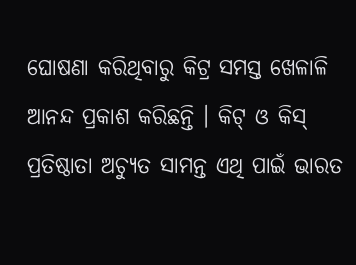ଘୋଷଣା କରିଥିବାରୁ କିଟ୍ର ସମସ୍ତ ଖେଳାଳି ଆନନ୍ଦ ପ୍ରକାଶ କରିଛନ୍ତି । କିଟ୍ ଓ କିସ୍ ପ୍ରତିଷ୍ଠାତା ଅଚ୍ୟୁତ ସାମନ୍ତ ଏଥି ପାଇଁ ଭାରତ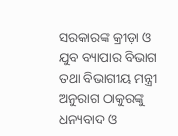ସରକାରଙ୍କ କ୍ରୀଡ଼ା ଓ ଯୁବ ବ୍ୟାପାର ବିଭାଗ ତଥା ବିଭାଗୀୟ ମନ୍ତ୍ରୀ ଅନୁରାଗ ଠାକୁରଙ୍କୁ ଧନ୍ୟବାଦ ଓ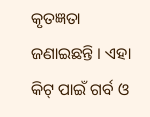କୃତଜ୍ଞତା ଜଣାଇଛନ୍ତି । ଏହା କିଟ୍ ପାଇଁ ଗର୍ବ ଓ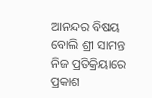ଆନନ୍ଦର ବିଷୟ ବୋଲି ଶ୍ରୀ ସାମନ୍ତ ନିଜ ପ୍ରତିକ୍ରିୟାରେ ପ୍ରକାଶ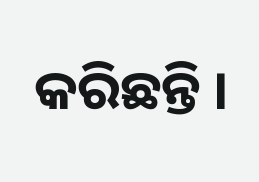କରିଛନ୍ତି ।